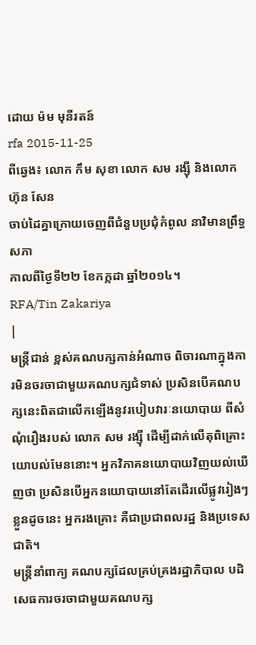ដោយ ម៉ម មុនីរតន៍
rfa 2015-11-25
ពីឆ្វេង៖ លោក កឹម សុខា លោក សម រង្ស៊ី និងលោក ហ៊ុន សែន
ចាប់ដៃគ្នាក្រោយចេញពីជំនួបប្រជុំកំពូល នាវិមានព្រឹទ្ធសភា
កាលពីថ្ងៃទី២២ ខែកក្កដា ឆ្នាំ២០១៤។
RFA/Tin Zakariya
|
មន្ត្រីជាន់ ខ្ពស់គណបក្សកាន់អំណាច ពិចារណាក្នុងការមិនចរចាជាមួយគណបក្សជំទាស់ ប្រសិនបើគណបក្សនេះពិតជាលើកឡើងនូវរបៀបវារៈនយោបាយ ពីសំណុំរឿងរបស់ លោក សម រង្ស៊ី ដើម្បីដាក់លើតុពិគ្រោះយោបល់មែននោះ។ អ្នកវិភាគនយោបាយវិញយល់ឃើញថា ប្រសិនបើអ្នកនយោបាយនៅតែដើរលើផ្លូវរៀងៗខ្លួនដូចនេះ អ្នករងគ្រោះ គឺជាប្រជាពលរដ្ឋ និងប្រទេសជាតិ។
មន្ត្រីនាំពាក្យ គណបក្សដែលគ្រប់គ្រងរដ្ឋាភិបាល បដិសេធការចរចាជាមួយគណបក្ស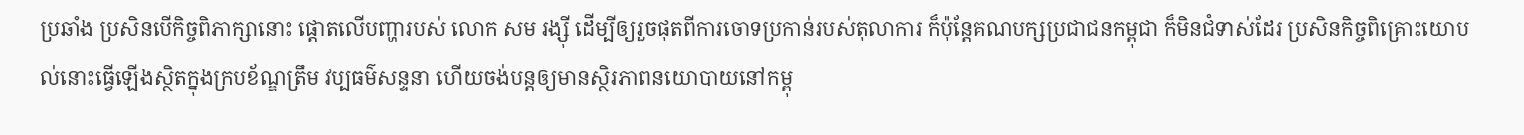ប្រឆាំង ប្រសិនបើកិច្ចពិភាក្សានោះ ផ្ដោតលើបញ្ហារបស់ លោក សម រង្ស៊ី ដើម្បីឲ្យរួចផុតពីការចោទប្រកាន់របស់តុលាការ ក៏ប៉ុន្តែគណបក្សប្រជាជនកម្ពុជា ក៏មិនជំទាស់ដែរ ប្រសិនកិច្ចពិគ្រោះយោបល់នោះធ្វើឡើងស្ថិតក្នុងក្របខ័ណ្ឌត្រឹម វប្បធម៌សន្ទនា ហើយចង់បន្តឲ្យមានស្ថិរភាពនយោបាយនៅកម្ពុ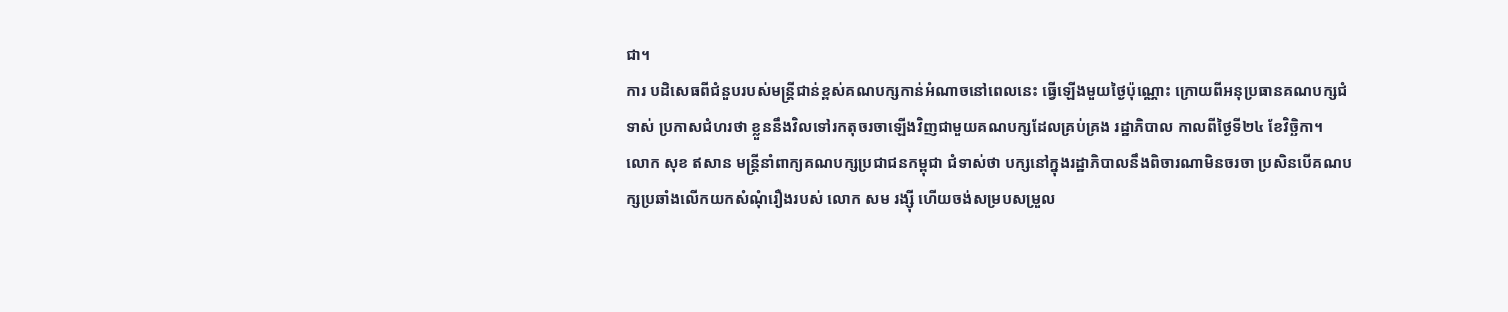ជា។
ការ បដិសេធពីជំនួបរបស់មន្ត្រីជាន់ខ្ពស់គណបក្សកាន់អំណាចនៅពេលនេះ ធ្វើឡើងមួយថ្ងៃប៉ុណ្ណោះ ក្រោយពីអនុប្រធានគណបក្សជំទាស់ ប្រកាសជំហរថា ខ្លួននឹងវិលទៅរកតុចរចាឡើងវិញជាមួយគណបក្សដែលគ្រប់គ្រង រដ្ឋាភិបាល កាលពីថ្ងៃទី២៤ ខែវិច្ឆិកា។
លោក សុខ ឥសាន មន្ត្រីនាំពាក្យគណបក្សប្រជាជនកម្ពុជា ជំទាស់ថា បក្សនៅក្នុងរដ្ឋាភិបាលនឹងពិចារណាមិនចរចា ប្រសិនបើគណបក្សប្រឆាំងលើកយកសំណុំរឿងរបស់ លោក សម រង្ស៊ី ហើយចង់សម្របសម្រួល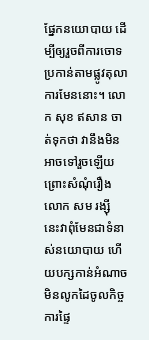ផ្នែកនយោបាយ ដើម្បីឲ្យរួចពីការចោទប្រកាន់តាមផ្លូវតុលាការមែននោះ។ លោក សុខ ឥសាន ចាត់ទុកថា វានឹងមិនអាចទៅរួចឡើយ ព្រោះសំណុំរឿង លោក សម រង្ស៊ី នេះវាពុំមែនជាទំនាស់នយោបាយ ហើយបក្សកាន់អំណាច មិនលូកដៃចូលកិច្ចការផ្ទៃ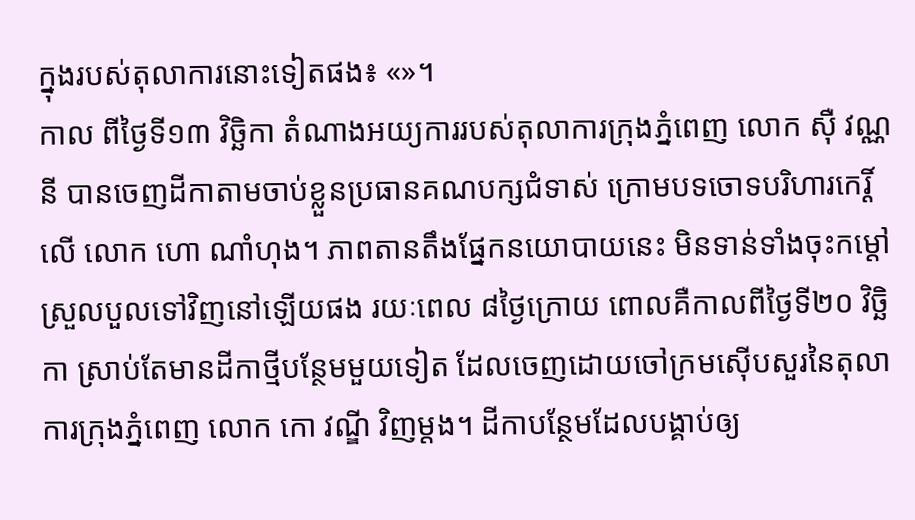ក្នុងរបស់តុលាការនោះទៀតផង៖ «»។
កាល ពីថ្ងៃទី១៣ វិច្ឆិកា តំណាងអយ្យការរបស់តុលាការក្រុងភ្នំពេញ លោក ស៊ឺ វណ្ណនី បានចេញដីកាតាមចាប់ខ្លួនប្រធានគណបក្សជំទាស់ ក្រោមបទចោទបរិហារកេរ្តិ៍លើ លោក ហោ ណាំហុង។ ភាពតានតឹងផ្នែកនយោបាយនេះ មិនទាន់ទាំងចុះកម្ដៅស្រួលបួលទៅវិញនៅឡើយផង រយៈពេល ៨ថ្ងៃក្រោយ ពោលគឺកាលពីថ្ងៃទី២០ វិច្ឆិកា ស្រាប់តែមានដីកាថ្មីបន្ថែមមួយទៀត ដែលចេញដោយចៅក្រមស៊ើបសួរនៃតុលាការក្រុងភ្នំពេញ លោក កោ វណ្ឌី វិញម្ដង។ ដីកាបន្ថែមដែលបង្គាប់ឲ្យ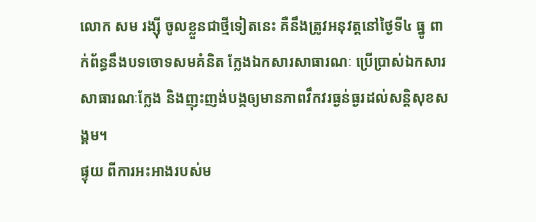លោក សម រង្ស៊ី ចូលខ្លួនជាថ្មីទៀតនេះ គឺនឹងត្រូវអនុវត្តនៅថ្ងៃទី៤ ធ្នូ ពាក់ព័ន្ធនឹងបទចោទសមគំនិត ក្លែងឯកសារសាធារណៈ ប្រើប្រាស់ឯកសារសាធារណៈក្លែង និងញុះញង់បង្កឲ្យមានភាពវឹកវរធ្ងន់ធ្ងរដល់សន្តិសុខសង្គម។
ផ្ទុយ ពីការអះអាងរបស់ម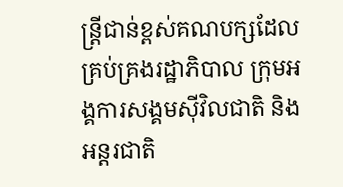ន្ត្រីជាន់ខ្ពស់គណបក្សដែលគ្រប់គ្រងរដ្ឋាភិបាល ក្រុមអង្គការសង្គមស៊ីវិលជាតិ និងអន្តរជាតិ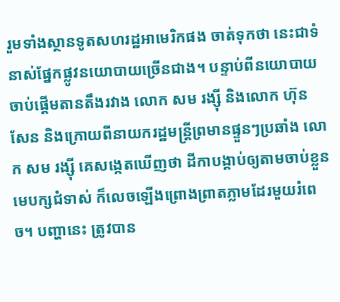រួមទាំងស្ថានទូតសហរដ្ឋអាមេរិកផង ចាត់ទុកថា នេះជាទំនាស់ផ្នែកផ្លូវនយោបាយច្រើនជាង។ បន្ទាប់ពីនយោបាយចាប់ផ្ដើមតានតឹងរវាង លោក សម រង្ស៊ី និងលោក ហ៊ុន សែន និងក្រោយពីនាយករដ្ឋមន្ត្រីព្រមានផ្ទួនៗប្រឆាំង លោក សម រង្ស៊ី គេសង្កេតឃើញថា ដីកាបង្គាប់ឲ្យតាមចាប់ខ្លួនមេបក្សជំទាស់ ក៏លេចឡើងព្រោងព្រាតភ្លាមដែរមួយរំពេច។ បញ្ហានេះ ត្រូវបាន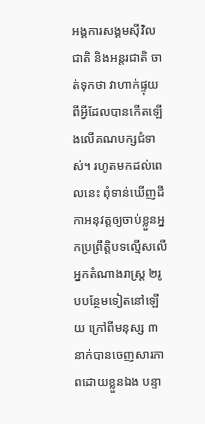អង្គការសង្គមស៊ីវិលជាតិ និងអន្តរជាតិ ចាត់ទុកថា វាហាក់ផ្ទុយពីអ្វីដែលបានកើតឡើងលើគណបក្សជំទាស់។ រហូតមកដល់ពេលនេះ ពុំទាន់ឃើញដីកាអនុវត្តឲ្យចាប់ខ្លួនអ្នកប្រព្រឹត្តិបទល្មើសលើ អ្នកតំណាងរាស្ត្រ ២រូបបន្ថែមទៀតនៅឡើយ ក្រៅពីមនុស្ស ៣នាក់បានចេញសារភាពដោយខ្លួនឯង បន្ទា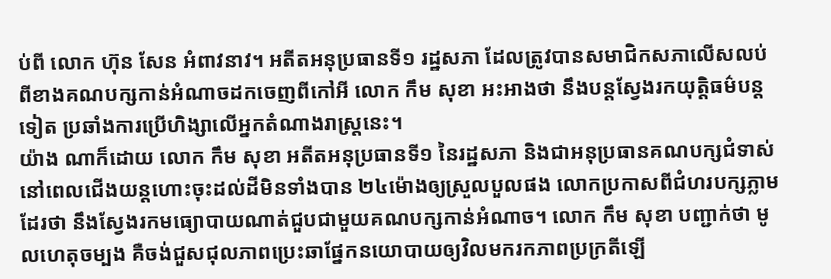ប់ពី លោក ហ៊ុន សែន អំពាវនាវ។ អតីតអនុប្រធានទី១ រដ្ឋសភា ដែលត្រូវបានសមាជិកសភាលើសលប់ពីខាងគណបក្សកាន់អំណាចដកចេញពីកៅអី លោក កឹម សុខា អះអាងថា នឹងបន្តស្វែងរកយុត្តិធម៌បន្តទៀត ប្រឆាំងការប្រើហិង្សាលើអ្នកតំណាងរាស្ត្រនេះ។
យ៉ាង ណាក៏ដោយ លោក កឹម សុខា អតីតអនុប្រធានទី១ នៃរដ្ឋសភា និងជាអនុប្រធានគណបក្សជំទាស់ នៅពេលជើងយន្តហោះចុះដល់ដីមិនទាំងបាន ២៤ម៉ោងឲ្យស្រួលបួលផង លោកប្រកាសពីជំហរបក្សភ្លាមដែរថា នឹងស្វែងរកមធ្យោបាយណាត់ជួបជាមួយគណបក្សកាន់អំណាច។ លោក កឹម សុខា បញ្ជាក់ថា មូលហេតុចម្បង គឺចង់ជួសជុលភាពប្រេះឆាផ្នែកនយោបាយឲ្យវិលមករកភាពប្រក្រតីឡើ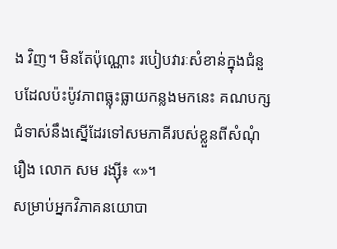ង វិញ។ មិនតែប៉ុណ្ណោះ របៀបវារៈសំខាន់ក្នុងជំនួបដែលប៉ះប៉ូវភាពធ្លុះធ្លាយកន្លងមកនេះ គណបក្សជំទាស់នឹងស្នើដែរទៅសមភាគីរបស់ខ្លួនពីសំណុំរឿង លោក សម រង្ស៊ី៖ «»។
សម្រាប់អ្នកវិភាគនយោបា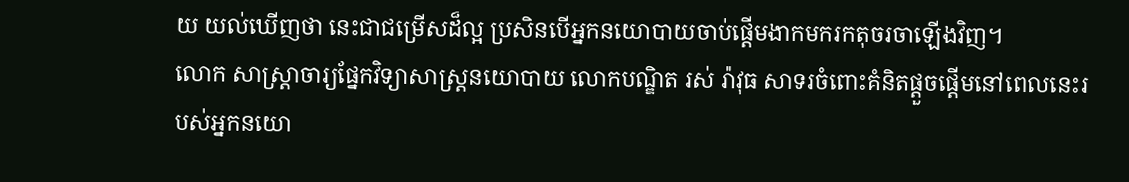យ យល់ឃើញថា នេះជាជម្រើសដ៏ល្អ ប្រសិនបើអ្នកនយោបាយចាប់ផ្ដើមងាកមករកតុចរចាឡើងវិញ។
លោក សាស្ត្រាចារ្យផ្នែកវិទ្យាសាស្ត្រនយោបាយ លោកបណ្ឌិត រស់ រ៉ាវុធ សាទរចំពោះគំនិតផ្ដួចផ្ដើមនៅពេលនេះរបស់អ្នកនយោ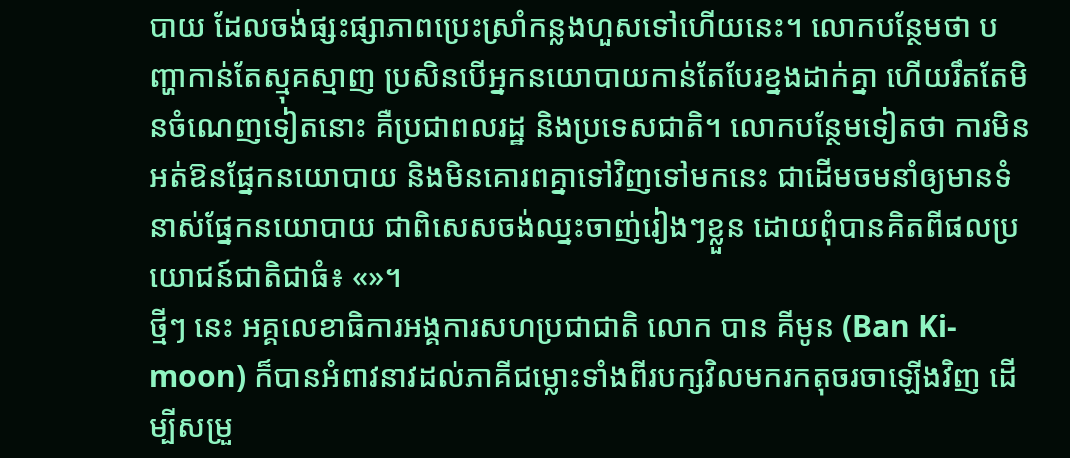បាយ ដែលចង់ផ្សះផ្សាភាពប្រេះស្រាំកន្លងហួសទៅហើយនេះ។ លោកបន្ថែមថា បញ្ហាកាន់តែស្មុគស្មាញ ប្រសិនបើអ្នកនយោបាយកាន់តែបែរខ្នងដាក់គ្នា ហើយរឹតតែមិនចំណេញទៀតនោះ គឺប្រជាពលរដ្ឋ និងប្រទេសជាតិ។ លោកបន្ថែមទៀតថា ការមិនអត់ឱនផ្នែកនយោបាយ និងមិនគោរពគ្នាទៅវិញទៅមកនេះ ជាដើមចមនាំឲ្យមានទំនាស់ផ្នែកនយោបាយ ជាពិសេសចង់ឈ្នះចាញ់រៀងៗខ្លួន ដោយពុំបានគិតពីផលប្រយោជន៍ជាតិជាធំ៖ «»។
ថ្មីៗ នេះ អគ្គលេខាធិការអង្គការសហប្រជាជាតិ លោក បាន គីមូន (Ban Ki-moon) ក៏បានអំពាវនាវដល់ភាគីជម្លោះទាំងពីរបក្សវិលមករកតុចរចាឡើងវិញ ដើម្បីសម្រួ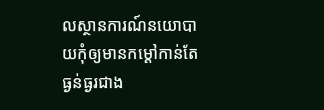លស្ថានការណ៍នយោបាយកុំឲ្យមានកម្ដៅកាន់តែធ្ងន់ធ្ងរជាង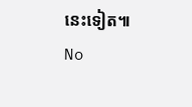នេះទៀត៕
No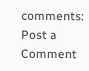comments:
Post a Comment